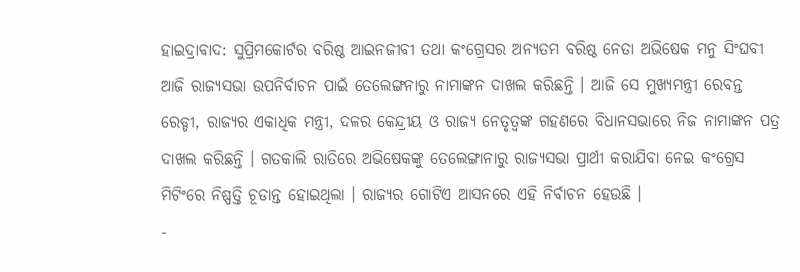ହାଇଦ୍ରାବାଦ: ସୁପ୍ରିମକୋର୍ଟର ବରିଷ୍ଠ ଆଇନଜୀବୀ ତଥା କଂଗ୍ରେସର ଅନ୍ୟତମ ବରିଷ୍ଠ ନେତା ଅଭିଷେକ ମନୁ ସିଂଘବୀ ଆଜି ରାଜ୍ୟସଭା ଉପନିର୍ବାଚନ ପାଇଁ ତେଲେଙ୍ଗନାରୁ ନାମାଙ୍କନ ଦାଖଲ କରିଛନ୍ତି । ଆଜି ସେ ମୁଖ୍ୟମନ୍ତ୍ରୀ ରେବନ୍ତ ରେଡ୍ଡୀ, ରାଜ୍ୟର ଏକାଧିକ ମନ୍ତ୍ରୀ, ଦଳର କେନ୍ଦ୍ରୀୟ ଓ ରାଜ୍ୟ ନେତୃତ୍ବଙ୍କ ଗହଣରେ ବିଧାନସଭାରେ ନିଜ ନାମାଙ୍କନ ପତ୍ର ଦାଖଲ କରିଛନ୍ତି । ଗତକାଲି ରାତିରେ ଅଭିଷେକଙ୍କୁ ତେଲେଙ୍ଗାନାରୁ ରାଜ୍ୟସଭା ପ୍ରାର୍ଥୀ କରାଯିବା ନେଇ କଂଗ୍ରେସ ମିଟିଂରେ ନିଷ୍ପତ୍ତି ଚୂଡାନ୍ତ ହୋଇଥିଲା । ରାଜ୍ୟର ଗୋଟିଏ ଆସନରେ ଏହି ନିର୍ବାଚନ ହେଉଛି ।
-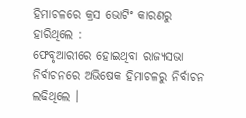ହିମାଚଳରେ କ୍ରସ ଭୋଟିଂ କାରଣରୁ ହାରିଥିଲେ :
ଫେବୃଆରୀରେ ହୋଇଥିବା ରାଜ୍ୟସଭା ନିର୍ବାଚନରେ ଅଭିଷେକ ହିମାଚଳରୁ ନିର୍ବାଚନ ଲଢିଥିଲେ ।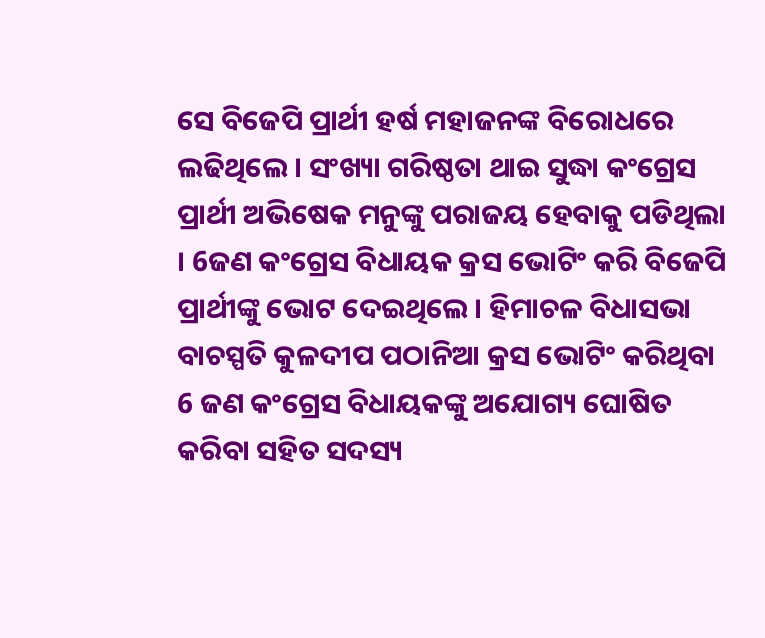ସେ ବିଜେପି ପ୍ରାର୍ଥୀ ହର୍ଷ ମହାଜନଙ୍କ ବିରୋଧରେ ଲଢିଥିଲେ । ସଂଖ୍ୟା ଗରିଷ୍ଠତା ଥାଇ ସୁଦ୍ଧା କଂଗ୍ରେସ ପ୍ରାର୍ଥୀ ଅଭିଷେକ ମନୁଙ୍କୁ ପରାଜୟ ହେବାକୁ ପଡିଥିଲା । 6ଜଣ କଂଗ୍ରେସ ବିଧାୟକ କ୍ରସ ଭୋଟିଂ କରି ବିଜେପି ପ୍ରାର୍ଥୀଙ୍କୁ ଭୋଟ ଦେଇଥିଲେ । ହିମାଚଳ ବିଧାସଭା ବାଚସ୍ପତି କୁଳଦୀପ ପଠାନିଆ କ୍ରସ ଭୋଟିଂ କରିଥିବା 6 ଜଣ କଂଗ୍ରେସ ବିଧାୟକଙ୍କୁ ଅଯୋଗ୍ୟ ଘୋଷିତ କରିବା ସହିତ ସଦସ୍ୟ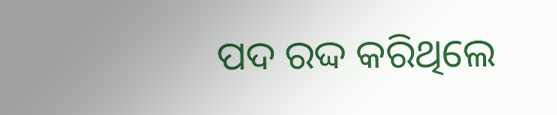ପଦ ରଦ୍ଦ କରିଥିଲେ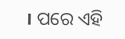। ପରେ ଏହି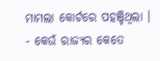ମାମଲା କୋର୍ଟରେ ପହଞ୍ଚିଥିଲା ।
- କେଉଁ ରାଜ୍ୟର କେତେ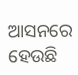ଆସନରେ ହେଉଛି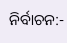ନିର୍ବାଚନ:-